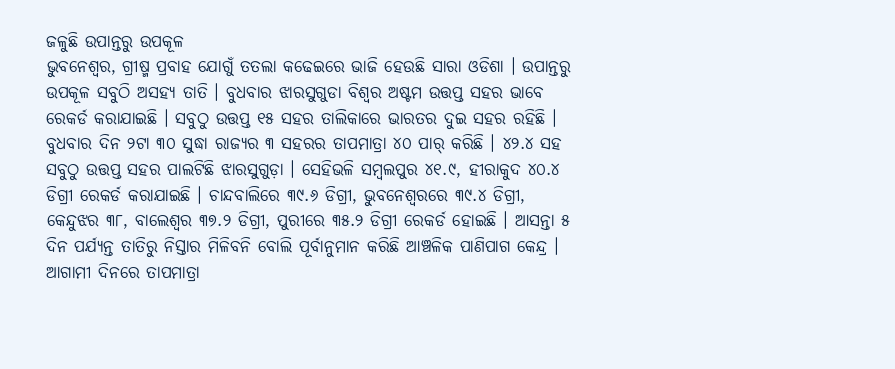ଜଳୁଛି ଉପାନ୍ତରୁ ଉପକୂଳ
ଭୁବନେଶ୍ୱର, ଗ୍ରୀଷ୍ମ ପ୍ରବାହ ଯୋଗୁଁ ତତଲା କଢେଇରେ ଭାଜି ହେଉଛି ସାରା ଓଡିଶା । ଉପାନ୍ତରୁ ଉପକୂଳ ସବୁଠି ଅସହ୍ୟ ତାତି । ବୁଧବାର ଝାରସୁଗୁଡା ବିଶ୍ୱର ଅଷ୍ଟମ ଉତ୍ତପ୍ତ ସହର ଭାବେ ରେକର୍ଡ କରାଯାଇଛି । ସବୁଠୁ ଉତ୍ତପ୍ତ ୧୫ ସହର ତାଲିକାରେ ଭାରତର ଦୁଇ ସହର ରହିଛି । ବୁଧବାର ଦିନ ୨ଟା ୩୦ ସୁଦ୍ଧା ରାଜ୍ୟର ୩ ସହରର ତାପମାତ୍ରା ୪୦ ପାର୍ କରିଛି । ୪୨.୪ ସହ ସବୁଠୁ ଉତ୍ତପ୍ତ ସହର ପାଲଟିଛି ଝାରସୁଗୁଡ଼ା । ସେହିଭଳି ସମ୍ବଲପୁର ୪୧.୯, ହୀରାକୁଦ ୪୦.୪ ଡିଗ୍ରୀ ରେକର୍ଡ କରାଯାଇଛି । ଚାନ୍ଦବାଲିରେ ୩୯.୬ ଡିଗ୍ରୀ, ଭୁବନେଶ୍ୱରରେ ୩୯.୪ ଡିଗ୍ରୀ, କେନ୍ଦୁଝର ୩୮, ବାଲେଶ୍ୱର ୩୭.୨ ଡିଗ୍ରୀ, ପୁରୀରେ ୩୫.୨ ଡିଗ୍ରୀ ରେକର୍ଡ ହୋଇଛି । ଆସନ୍ତା ୫ ଦିନ ପର୍ଯ୍ୟନ୍ତ ତାତିରୁ ନିସ୍ତାର ମିଳିବନି ବୋଲି ପୂର୍ବାନୁମାନ କରିଛି ଆଞ୍ଚଳିକ ପାଣିପାଗ କେନ୍ଦ୍ର । ଆଗାମୀ ଦିନରେ ତାପମାତ୍ରା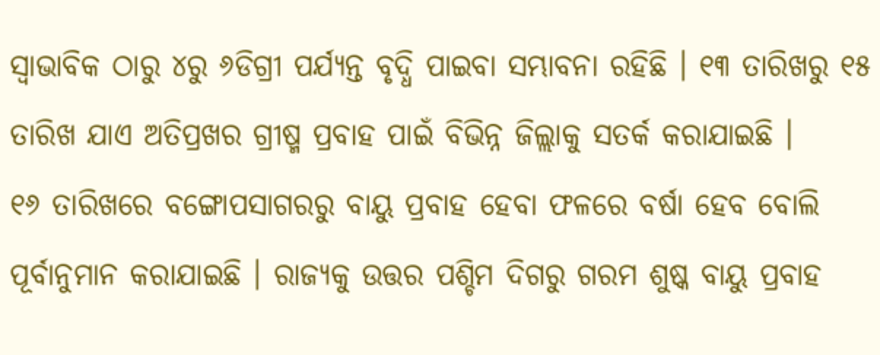ସ୍ୱାଭାବିକ ଠାରୁ ୪ରୁ ୬ଡିଗ୍ରୀ ପର୍ଯ୍ୟନ୍ତ ବୃଦ୍ଧି ପାଇବା ସମ୍ଭାବନା ରହିଛି । ୧୩ ତାରିଖରୁ ୧୫ ତାରିଖ ଯାଏ ଅତିପ୍ରଖର ଗ୍ରୀଷ୍ମ ପ୍ରବାହ ପାଇଁ ବିଭିନ୍ନ ଜିଲ୍ଲାକୁ ସତର୍କ କରାଯାଇଛି ।
୧୬ ତାରିଖରେ ବଙ୍ଗୋପସାଗରରୁ ବାୟୁ ପ୍ରବାହ ହେବା ଫଳରେ ବର୍ଷା ହେବ ବୋଲି ପୂର୍ବାନୁମାନ କରାଯାଇଛି । ରାଜ୍ୟକୁ ଉତ୍ତର ପଶ୍ଚିମ ଦିଗରୁ ଗରମ ଶୁଷ୍କ ବାୟୁ ପ୍ରବାହ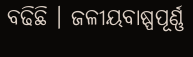ବଢିଛି । ଜଳୀୟବାଷ୍ପପୂର୍ଣ୍ଣ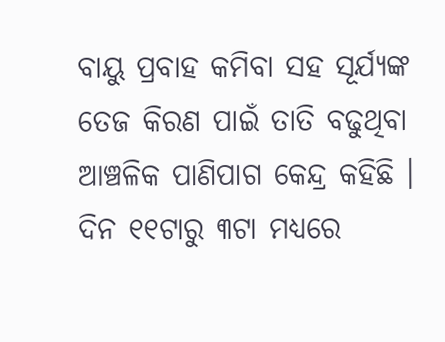ବାୟୁ ପ୍ରବାହ କମିବା ସହ ସୂର୍ଯ୍ୟଙ୍କ ତେଜ କିରଣ ପାଇଁ ତାତି ବଢୁଥିବା ଆଞ୍ଚଳିକ ପାଣିପାଗ କେନ୍ଦ୍ର କହିଛି । ଦିନ ୧୧ଟାରୁ ୩ଟା ମଧ୍ୟରେ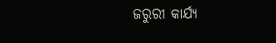ଜରୁରୀ କାର୍ଯ୍ୟ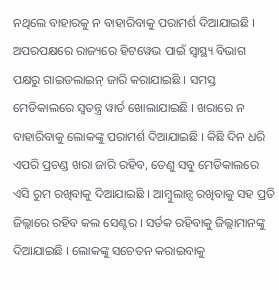ନଥିଲେ ବାହାରକୁ ନ ବାହାରିବାକୁ ପରାମର୍ଶ ଦିଆଯାଇଛି ।
ଅପରପକ୍ଷରେ ରାଜ୍ୟରେ ହିଟୱେଭ ପାଇଁ ସ୍ୱାସ୍ଥ୍ୟ ବିଭାଗ ପକ୍ଷରୁ ଗାଇଡଲାଇନ୍ ଜାରି କରାଯାଇଛି । ସମସ୍ତ ମେଡିକାଲରେ ସ୍ୱତନ୍ତ୍ର ୱାର୍ଡ ଖୋଲାଯାଇଛି । ଖରାରେ ନ ବାହାରିବାକୁ ଲୋକଙ୍କୁ ପରାମର୍ଶ ଦିଆଯାଇଛି । କିଛି ଦିନ ଧରି ଏପରି ପ୍ରଚଣ୍ଡ ଖରା ଜାରି ରହିବ, ତେଣୁ ସବୁ ମେଡିକାଲରେ ଏସି ରୁମ ରଖିବାକୁ ଦିଆଯାଇଛି । ଆମ୍ବୁଲାନ୍ସ ରଖିବାକୁ ସହ ପ୍ରତି ଜିଲ୍ଲାରେ ରହିବ କଲ ସେଣ୍ଟର । ସର୍ତକ ରହିବାକୁ ଜିଲ୍ଲାମାନଙ୍କୁ ଦିଆଯାଇଛି । ଲୋକଙ୍କୁ ସଚେତନ କରାଇବାକୁ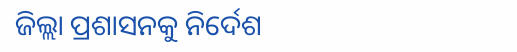ଜିଲ୍ଲା ପ୍ରଶାସନକୁ ନିର୍ଦେଶ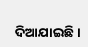ଦିଆଯାଇଛି ।